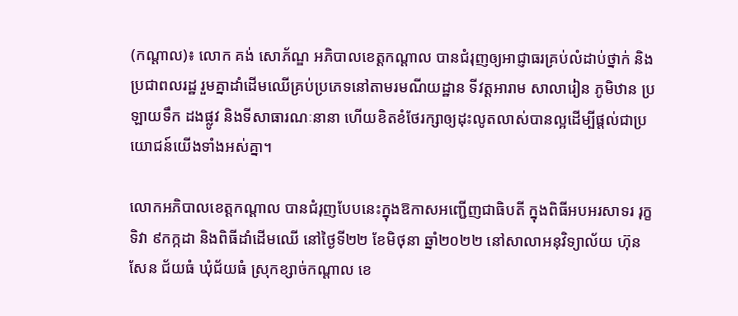(កណ្ដាល)៖ លោក គង់ សោភ័ណ្ឌ អភិបាលខេត្តកណ្ដាល បានជំរុញឲ្យអាជ្ញាធរគ្រប់លំដាប់ថ្នាក់ និងប្រជាពលរដ្ឋ រួមគ្នាដាំដើមឈើគ្រប់ប្រភេទនៅតាមរមណីយដ្ឋាន ទីវត្តអារាម សាលារៀន ភូមិឋាន ប្រឡាយទឹក ដងផ្លូវ និងទីសាធារណៈនានា ហើយខិតខំថែរក្សាឲ្យដុះលូតលាស់បានល្អដើម្បីផ្តល់ជាប្រយោជន៍យើងទាំងអស់គ្នា។

លោកអភិបាលខេត្តកណ្ដាល បានជំរុញបែបនេះក្នុងឱកាសអញ្ជើញជាធិបតី ក្នុងពិធីអបអរសាទរ រុក្ខទិវា ៩កក្កដា និងពិធីដាំដើមឈើ នៅថ្ងៃទី២២ ខែមិថុនា ឆ្នាំ២០២២ នៅសាលាអនុវិទ្យាល័យ ហ៊ុន សែន ជ័យធំ ឃុំជ័យធំ ស្រុកខ្សាច់កណ្ដាល ខេ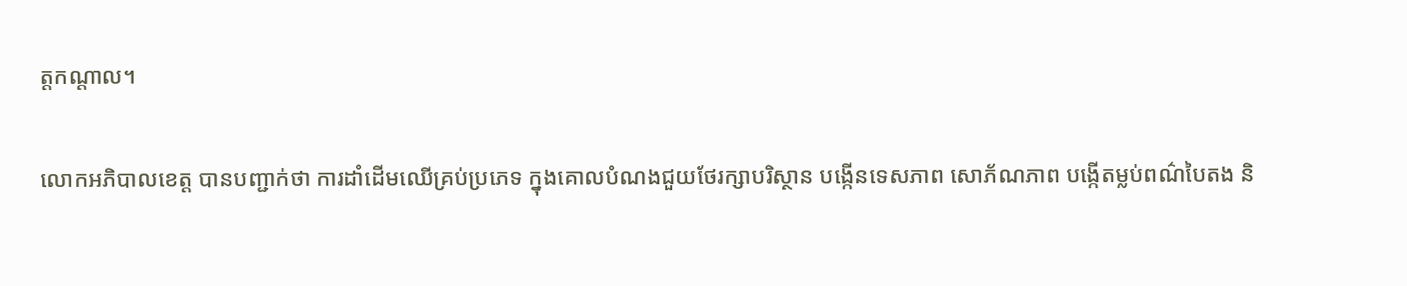ត្តកណ្ដាល។

លោកអភិបាលខេត្ត បានបញ្ជាក់ថា ការដាំដើមឈើគ្រប់ប្រភេទ ក្នុងគោលបំណងជួយថែរក្សាបរិស្ថាន បង្កើនទេសភាព សោភ័ណភាព បង្កើតម្លប់ពណ៌បៃតង និ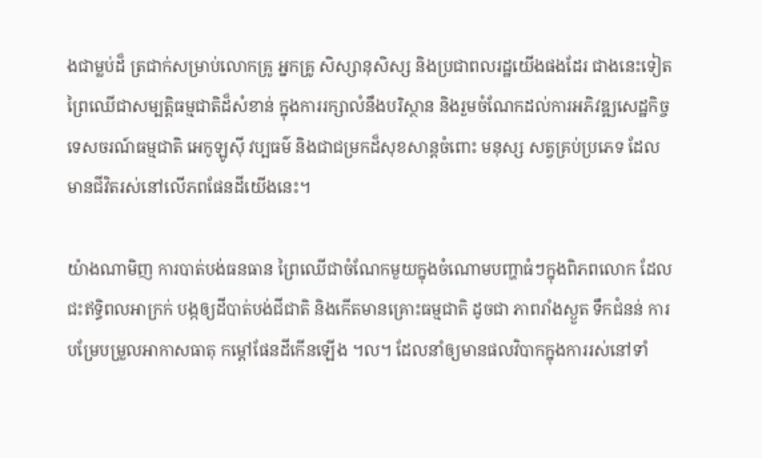ងជាម្លប់ដ៏ ត្រជាក់សម្រាប់លោកគ្រូ អ្នកគ្រូ សិស្សានុសិស្ស និងប្រជាពលរដ្ឋយើងផងដែរ ជាងនេះទៀត ព្រៃឈើជាសម្បត្តិធម្មជាតិដ៏សំខាន់ ក្នុងការរក្សាលំនឹងបរិស្ថាន និងរួមចំណែកដល់ការអភិវឌ្ឍសេដ្ឋកិច្ច ទេសចរណ៍ធម្មជាតិ អេកូឡូស៊ី វប្បធម៌ និងជាជម្រកដ៏សុខសាន្តចំពោះ មនុស្ស សត្វគ្រប់ប្រភេទ ដែលមានជីវិតរស់នៅលើភពផែនដីយើងនេះ។

យ៉ាងណាមិញ ការបាត់បង់ធនធាន ព្រៃឈើជាចំណែកមួយក្នុងចំណោមបញ្ហាធំៗក្នុងពិភពលោក ដែលជះឥទ្ធិពលអាក្រក់ បង្កឲ្យដីបាត់បង់ជីជាតិ និងកើតមានគ្រោះធម្មជាតិ ដូចជា ភាពរាំងស្ងួត ទឹកជំនន់ ការបម្រែបម្រួលអាកាសធាតុ កម្ដៅផែនដីកើនឡើង ។ល។ ដែលនាំឲ្យមានផលវិបាកក្នុងការរស់នៅទាំ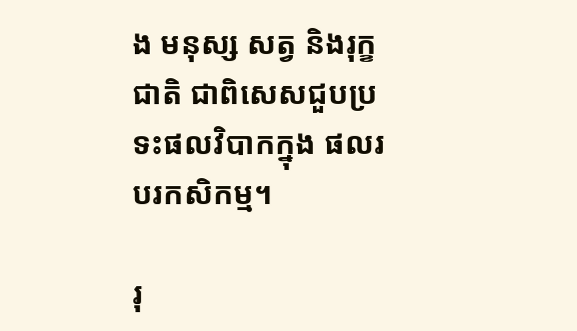ង មនុស្ស សត្វ និងរុក្ខជាតិ ជាពិសេសជួបប្រទះផលវិបាកក្នុង ផលរបរកសិកម្ម។

រុ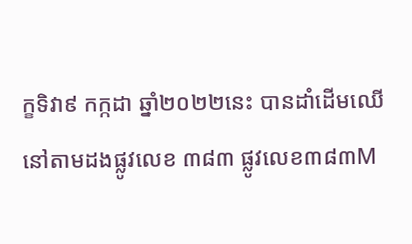ក្ខទិវា៩ កក្កដា ឆ្នាំ២០២២នេះ បានដាំដើមឈើ នៅតាមដងផ្លូវលេខ ៣៨៣ ផ្លូវលេខ៣៨៣M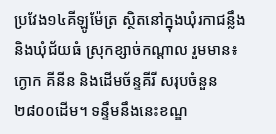ប្រវែង១៤គីឡូម៉ែត្រ ស្ថិតនៅក្នុងឃុំរកាជន្លឹង និងឃុំជ័យធំ ស្រុកខ្សាច់កណ្តាល រួមមាន៖ ក្ងោក គីនីន និងដើមច័ន្ទគីរី សរុបចំនួន២៨០០ដើម។ ទន្ទឹមនឹងនេះខណ្ឌ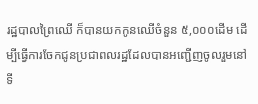រដ្ឋបាលព្រៃឈើ ក៏បានយកកូនឈើចំនួន ៥,០០០ដើម ដើម្បីធ្វើការចែកជូនប្រជាពលរដ្ឋដែលបានអញ្ជើញចូលរួមនៅទី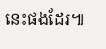នេះផងដែរ៕